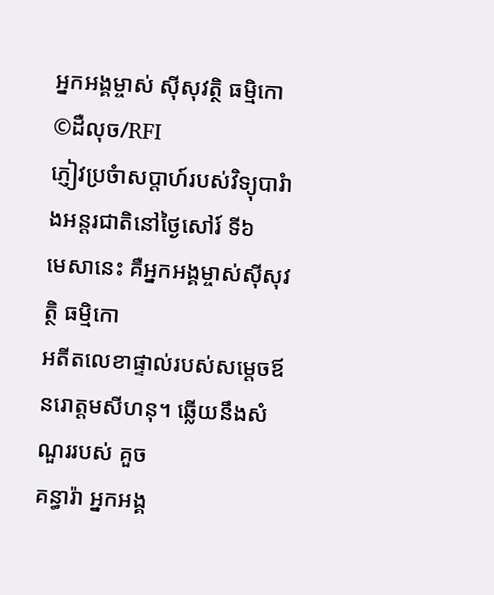អ្នកអង្គម្ចាស់ ស៊ីសុវត្ថិ ធម្មិកោ ©ដឺលុច/RFI
ភ្ញៀវប្រចំាសប្តាហ៍របស់វិទ្យុបារំាងអន្តរជាតិនៅថ្ងៃសៅរ៍ ទី៦
មេសានេះ គឺអ្នកអង្គម្ចាស់ស៊ីសុវត្ថិ ធម្មិកោ
អតីតលេខាផ្ទាល់របស់សម្តេចឪនរោត្តមសីហនុ។ ឆ្លើយនឹងសំណួររបស់ គួច
គន្ធារ៉ា អ្នកអង្គ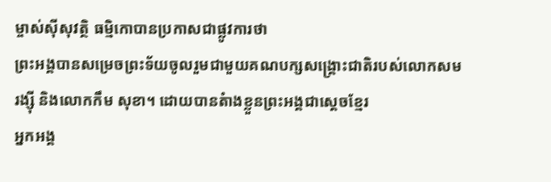ម្ចាស់ស៊ីសុវត្ថិ ធម្មិកោបានប្រកាសជាផ្លូវការថា
ព្រះអង្គបានសម្រេចព្រះទ័យចូលរួមជាមួយគណបក្សសង្រ្គោះជាតិរបស់លោកសម
រង្ស៊ី និងលោកកឹម សុខា។ ដោយបានតំាងខ្លួនព្រះអង្គជាស្តេចខ្មែរ
អ្នកអង្គ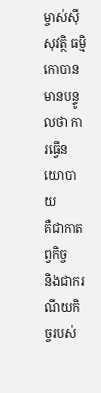ម្ចាស់ស៊ីសុវត្ថិ ធម្មិកោបានមានបន្ទូលថា ការធ្វើនយោបាយ
គឺជាកាតព្វកិច្ច
និងជាករណីយកិច្ចរបស់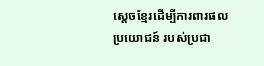ស្តេចខ្មែរដើម្បីការពារផលប្រយោជន៍ របស់ប្រជា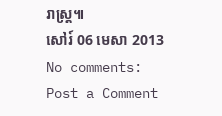រាស្រ្ត៕
សៅរ៍ 06 មេសា 2013
No comments:
Post a Comment